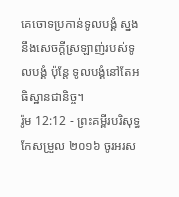គេចោទប្រកាន់ទូលបង្គំ ស្នងនឹងសេចក្ដីស្រឡាញ់របស់ទូលបង្គំ ប៉ុន្តែ ទូលបង្គំនៅតែអធិស្ឋានជានិច្ច។
រ៉ូម 12:12 - ព្រះគម្ពីរបរិសុទ្ធកែសម្រួល ២០១៦ ចូរអរស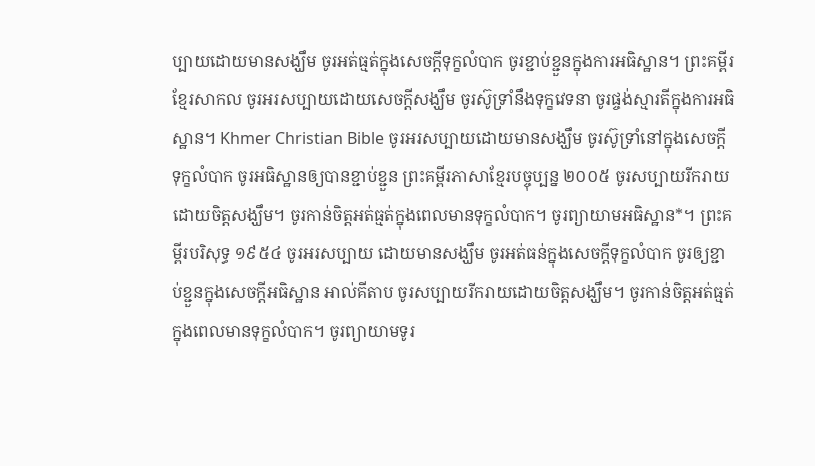ប្បាយដោយមានសង្ឃឹម ចូរអត់ធ្មត់ក្នុងសេចក្តីទុក្ខលំបាក ចូរខ្ជាប់ខ្ជួនក្នុងការអធិស្ឋាន។ ព្រះគម្ពីរខ្មែរសាកល ចូរអរសប្បាយដោយសេចក្ដីសង្ឃឹម ចូរស៊ូទ្រាំនឹងទុក្ខវេទនា ចូរផ្ចង់ស្មារតីក្នុងការអធិស្ឋាន។ Khmer Christian Bible ចូរអរសប្បាយដោយមានសង្ឃឹម ចូរស៊ូទ្រាំនៅក្នុងសេចក្ដីទុក្ខលំបាក ចូរអធិស្ឋានឲ្យបានខ្ជាប់ខ្ជួន ព្រះគម្ពីរភាសាខ្មែរបច្ចុប្បន្ន ២០០៥ ចូរសប្បាយរីករាយដោយចិត្តសង្ឃឹម។ ចូរកាន់ចិត្តអត់ធ្មត់ក្នុងពេលមានទុក្ខលំបាក។ ចូរព្យាយាមអធិស្ឋាន*។ ព្រះគម្ពីរបរិសុទ្ធ ១៩៥៤ ចូរអរសប្បាយ ដោយមានសង្ឃឹម ចូរអត់ធន់ក្នុងសេចក្ដីទុក្ខលំបាក ចូរឲ្យខ្ជាប់ខ្ជួនក្នុងសេចក្ដីអធិស្ឋាន អាល់គីតាប ចូរសប្បាយរីករាយដោយចិត្ដសង្ឃឹម។ ចូរកាន់ចិត្ដអត់ធ្មត់ក្នុងពេលមានទុក្ខលំបាក។ ចូរព្យាយាមទូរ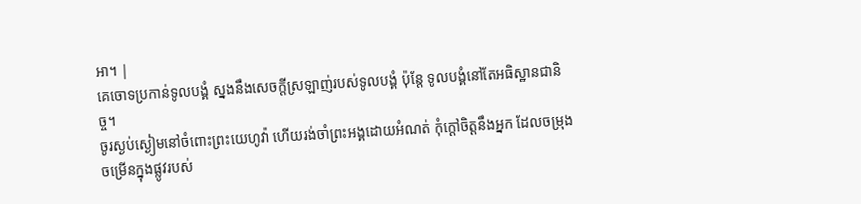អា។ |
គេចោទប្រកាន់ទូលបង្គំ ស្នងនឹងសេចក្ដីស្រឡាញ់របស់ទូលបង្គំ ប៉ុន្តែ ទូលបង្គំនៅតែអធិស្ឋានជានិច្ច។
ចូរស្ងប់ស្ងៀមនៅចំពោះព្រះយេហូវ៉ា ហើយរង់ចាំព្រះអង្គដោយអំណត់ កុំក្តៅចិត្តនឹងអ្នក ដែលចម្រុងចម្រើនក្នុងផ្លូវរបស់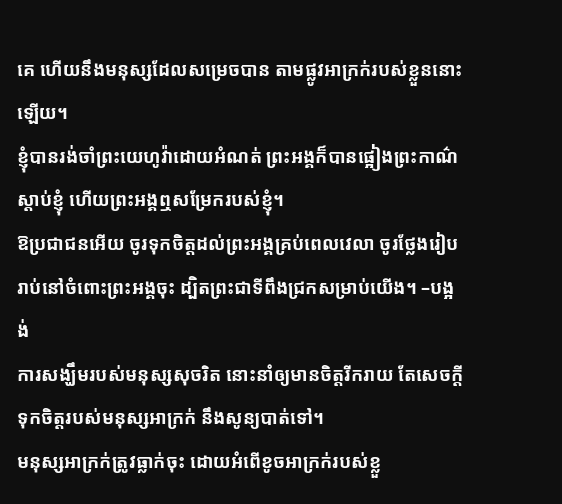គេ ហើយនឹងមនុស្សដែលសម្រេចបាន តាមផ្លូវអាក្រក់របស់ខ្លួននោះឡើយ។
ខ្ញុំបានរង់ចាំព្រះយេហូវ៉ាដោយអំណត់ ព្រះអង្គក៏បានផ្អៀងព្រះកាណ៌ស្តាប់ខ្ញុំ ហើយព្រះអង្គឮសម្រែករបស់ខ្ញុំ។
ឱប្រជាជនអើយ ចូរទុកចិត្តដល់ព្រះអង្គគ្រប់ពេលវេលា ចូរថ្លែងរៀបរាប់នៅចំពោះព្រះអង្គចុះ ដ្បិតព្រះជាទីពឹងជ្រកសម្រាប់យើង។ –បង្អង់
ការសង្ឃឹមរបស់មនុស្សសុចរិត នោះនាំឲ្យមានចិត្តរីករាយ តែសេចក្ដីទុកចិត្តរបស់មនុស្សអាក្រក់ នឹងសូន្យបាត់ទៅ។
មនុស្សអាក្រក់ត្រូវធ្លាក់ចុះ ដោយអំពើខូចអាក្រក់របស់ខ្លួ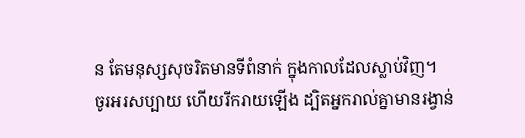ន តែមនុស្សសុចរិតមានទីពំនាក់ ក្នុងកាលដែលស្លាប់វិញ។
ចូរអរសប្បាយ ហើយរីករាយឡើង ដ្បិតអ្នករាល់គ្នាមានរង្វាន់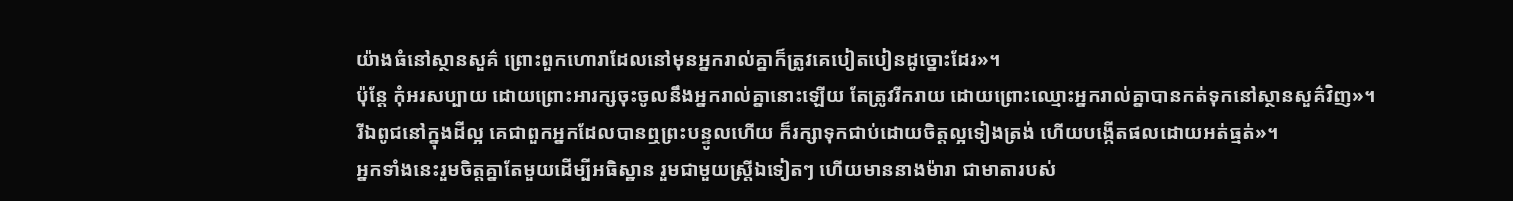យ៉ាងធំនៅស្ថានសួគ៌ ព្រោះពួកហោរាដែលនៅមុនអ្នករាល់គ្នាក៏ត្រូវគេបៀតបៀនដូច្នោះដែរ»។
ប៉ុន្តែ កុំអរសប្បាយ ដោយព្រោះអារក្សចុះចូលនឹងអ្នករាល់គ្នានោះឡើយ តែត្រូវរីករាយ ដោយព្រោះឈ្មោះអ្នករាល់គ្នាបានកត់ទុកនៅស្ថានសួគ៌វិញ»។
រីឯពូជនៅក្នុងដីល្អ គេជាពួកអ្នកដែលបានឮព្រះបន្ទូលហើយ ក៏រក្សាទុកជាប់ដោយចិត្តល្អទៀងត្រង់ ហើយបង្កើតផលដោយអត់ធ្មត់»។
អ្នកទាំងនេះរួមចិត្តគ្នាតែមួយដើម្បីអធិស្ឋាន រួមជាមួយស្រ្ដីឯទៀតៗ ហើយមាននាងម៉ារា ជាមាតារបស់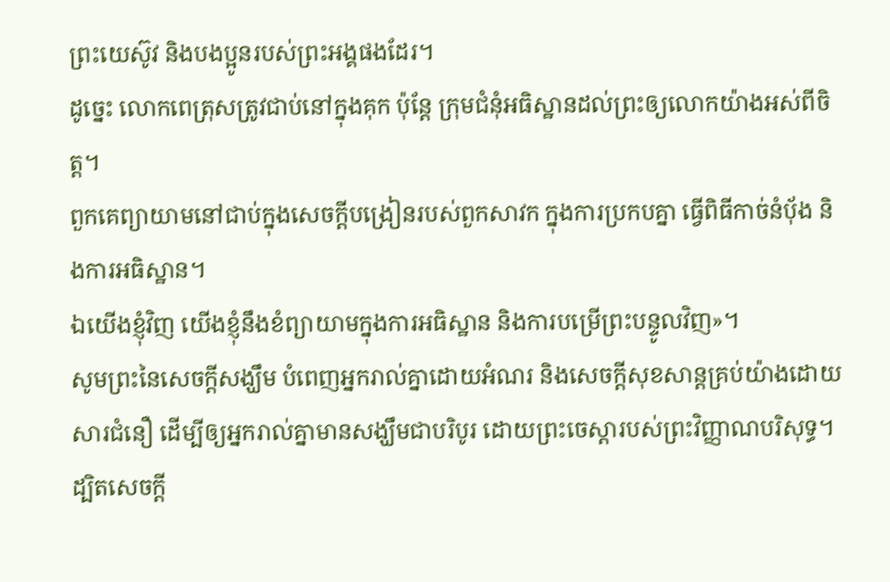ព្រះយេស៊ូវ និងបងប្អូនរបស់ព្រះអង្គផងដែរ។
ដូច្នេះ លោកពេត្រុសត្រូវជាប់នៅក្នុងគុក ប៉ុន្តែ ក្រុមជំនុំអធិស្ឋានដល់ព្រះឲ្យលោកយ៉ាងអស់ពីចិត្ត។
ពួកគេព្យាយាមនៅជាប់ក្នុងសេចក្តីបង្រៀនរបស់ពួកសាវក ក្នុងការប្រកបគ្នា ធ្វើពិធីកាច់នំបុ័ង និងការអធិស្ឋាន។
ឯយើងខ្ញុំវិញ យើងខ្ញុំនឹងខំព្យាយាមក្នុងការអធិស្ឋាន និងការបម្រើព្រះបន្ទូលវិញ»។
សូមព្រះនៃសេចក្តីសង្ឃឹម បំពេញអ្នករាល់គ្នាដោយអំណរ និងសេចក្តីសុខសាន្តគ្រប់យ៉ាងដោយសារជំនឿ ដើម្បីឲ្យអ្នករាល់គ្នាមានសង្ឃឹមជាបរិបូរ ដោយព្រះចេស្តារបស់ព្រះវិញ្ញាណបរិសុទ្ធ។
ដ្បិតសេចក្តី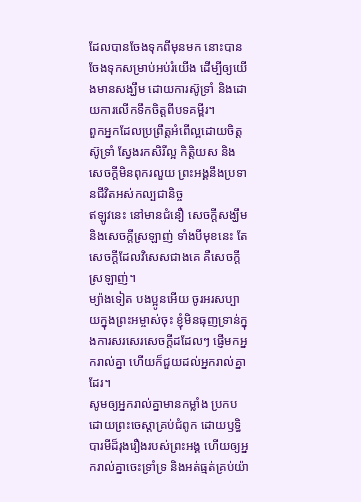ដែលបានចែងទុកពីមុនមក នោះបានចែងទុកសម្រាប់អប់រំយើង ដើម្បីឲ្យយើងមានសង្ឃឹម ដោយការស៊ូទ្រាំ និងដោយការលើកទឹកចិត្តពីបទគម្ពីរ។
ពួកអ្នកដែលប្រព្រឹត្តអំពើល្អដោយចិត្តស៊ូទ្រាំ ស្វែងរកសិរីល្អ កិត្តិយស និងសេចក្តីមិនពុករលួយ ព្រះអង្គនឹងប្រទានជីវិតអស់កល្បជានិច្ច
ឥឡូវនេះ នៅមានជំនឿ សេចក្ដីសង្ឃឹម និងសេចក្តីស្រឡាញ់ ទាំងបីមុខនេះ តែសេចក្តីដែលវិសេសជាងគេ គឺសេចក្តីស្រឡាញ់។
ម្យ៉ាងទៀត បងប្អូនអើយ ចូរអរសប្បាយក្នុងព្រះអម្ចាស់ចុះ ខ្ញុំមិនធុញទ្រាន់ក្នុងការសរសេរសេចក្ដីដដែលៗ ផ្ញើមកអ្នករាល់គ្នា ហើយក៏ជួយដល់អ្នករាល់គ្នាដែរ។
សូមឲ្យអ្នករាល់គ្នាមានកម្លាំង ប្រកបដោយព្រះចេស្ដាគ្រប់ជំពូក ដោយឫទ្ធិបារមីដ៏រុងរឿងរបស់ព្រះអង្គ ហើយឲ្យអ្នករាល់គ្នាចេះទ្រាំទ្រ និងអត់ធ្មត់គ្រប់យ៉ា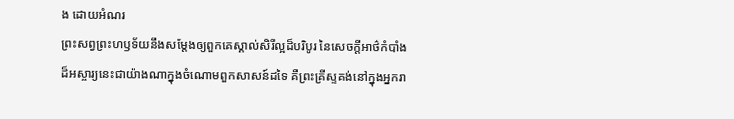ង ដោយអំណរ
ព្រះសព្វព្រះហឫទ័យនឹងសម្ដែងឲ្យពួកគេស្គាល់សិរីល្អដ៏បរិបូរ នៃសេចក្តីអាថ៌កំបាំងដ៏អស្ចារ្យនេះជាយ៉ាងណាក្នុងចំណោមពួកសាសន៍ដទៃ គឺព្រះគ្រីស្ទគង់នៅក្នុងអ្នករា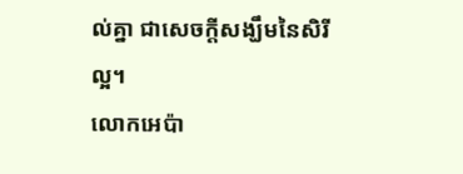ល់គ្នា ជាសេចក្ដីសង្ឃឹមនៃសិរីល្អ។
លោកអេប៉ា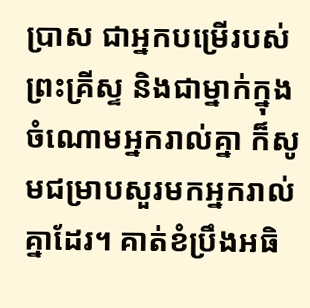ប្រាស ជាអ្នកបម្រើរបស់ព្រះគ្រីស្ទ និងជាម្នាក់ក្នុងចំណោមអ្នករាល់គ្នា ក៏សូមជម្រាបសួរមកអ្នករាល់គ្នាដែរ។ គាត់ខំប្រឹងអធិ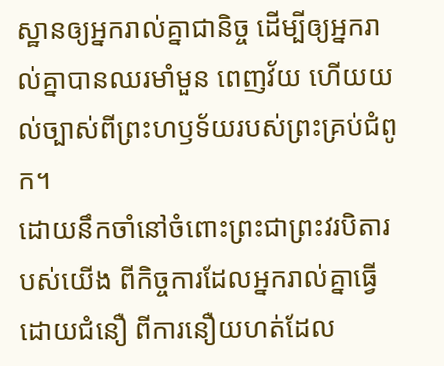ស្ឋានឲ្យអ្នករាល់គ្នាជានិច្ច ដើម្បីឲ្យអ្នករាល់គ្នាបានឈរមាំមួន ពេញវ័យ ហើយយល់ច្បាស់ពីព្រះហឫទ័យរបស់ព្រះគ្រប់ជំពូក។
ដោយនឹកចាំនៅចំពោះព្រះជាព្រះវរបិតារបស់យើង ពីកិច្ចការដែលអ្នករាល់គ្នាធ្វើដោយជំនឿ ពីការនឿយហត់ដែល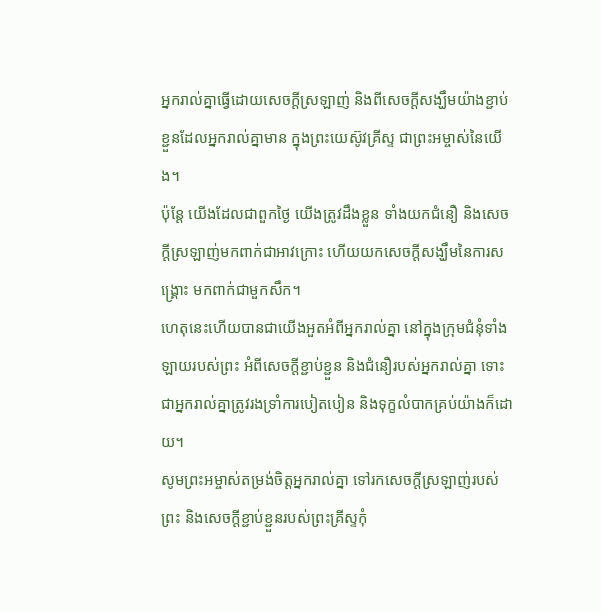អ្នករាល់គ្នាធ្វើដោយសេចក្ដីស្រឡាញ់ និងពីសេចក្ដីសង្ឃឹមយ៉ាងខ្ជាប់ខ្ជួនដែលអ្នករាល់គ្នាមាន ក្នុងព្រះយេស៊ូវគ្រីស្ទ ជាព្រះអម្ចាស់នៃយើង។
ប៉ុន្ដែ យើងដែលជាពួកថ្ងៃ យើងត្រូវដឹងខ្លួន ទាំងយកជំនឿ និងសេចក្ដីស្រឡាញ់មកពាក់ជាអាវក្រោះ ហើយយកសេចក្ដីសង្ឃឹមនៃការសង្គ្រោះ មកពាក់ជាមួកសឹក។
ហេតុនេះហើយបានជាយើងអួតអំពីអ្នករាល់គ្នា នៅក្នុងក្រុមជំនុំទាំងឡាយរបស់ព្រះ អំពីសេចក្ដីខ្ជាប់ខ្ជួន និងជំនឿរបស់អ្នករាល់គ្នា ទោះជាអ្នករាល់គ្នាត្រូវរងទ្រាំការបៀតបៀន និងទុក្ខលំបាកគ្រប់យ៉ាងក៏ដោយ។
សូមព្រះអម្ចាស់តម្រង់ចិត្តអ្នករាល់គ្នា ទៅរកសេចក្ដីស្រឡាញ់របស់ព្រះ និងសេចក្ដីខ្ជាប់ខ្ជួនរបស់ព្រះគ្រីស្ទកុំ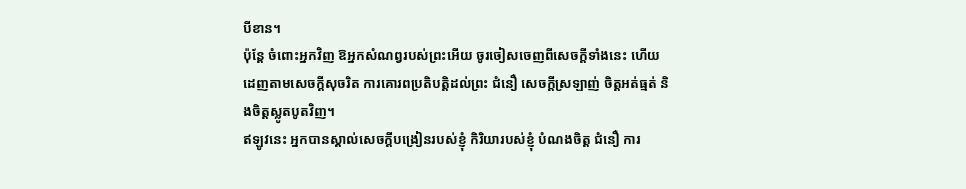បីខាន។
ប៉ុន្តែ ចំពោះអ្នកវិញ ឱអ្នកសំណព្វរបស់ព្រះអើយ ចូរចៀសចេញពីសេចក្ដីទាំងនេះ ហើយដេញតាមសេចក្ដីសុចរិត ការគោរពប្រតិបត្តិដល់ព្រះ ជំនឿ សេចក្ដីស្រឡាញ់ ចិត្តអត់ធ្មត់ និងចិត្តស្លូតបូតវិញ។
ឥឡូវនេះ អ្នកបានស្គាល់សេចក្ដីបង្រៀនរបស់ខ្ញុំ កិរិយារបស់ខ្ញុំ បំណងចិត្ត ជំនឿ ការ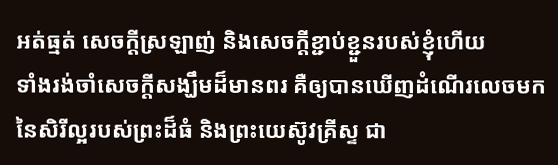អត់ធ្មត់ សេចក្ដីស្រឡាញ់ និងសេចក្ដីខ្ជាប់ខ្ជួនរបស់ខ្ញុំហើយ
ទាំងរង់ចាំសេចក្ដីសង្ឃឹមដ៏មានពរ គឺឲ្យបានឃើញដំណើរលេចមកនៃសិរីល្អរបស់ព្រះដ៏ធំ និងព្រះយេស៊ូវគ្រីស្ទ ជា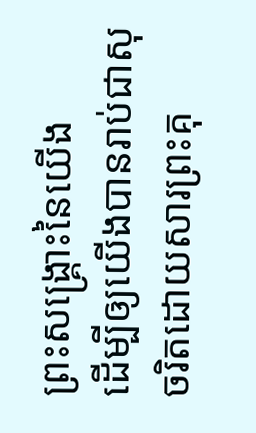ព្រះសង្គ្រោះនៃយើង
ដើម្បីឲ្យយើងបានរាប់ជាសុចរិតដោយសារព្រះគុ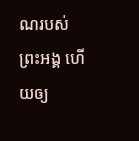ណរបស់ព្រះអង្គ ហើយឲ្យ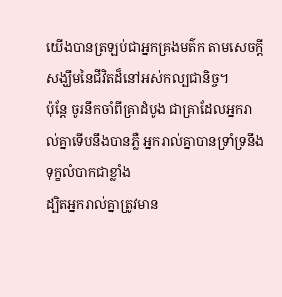យើងបានត្រឡប់ជាអ្នកគ្រងមត៌ក តាមសេចក្ដីសង្ឃឹមនៃជីវិតដ៏នៅអស់កល្បជានិច្ច។
ប៉ុន្ដែ ចូរនឹកចាំពីគ្រាដំបូង ជាគ្រាដែលអ្នករាល់គ្នាទើបនឹងបានភ្លឺ អ្នករាល់គ្នាបានទ្រាំទ្រនឹងទុក្ខលំបាកជាខ្លាំង
ដ្បិតអ្នករាល់គ្នាត្រូវមាន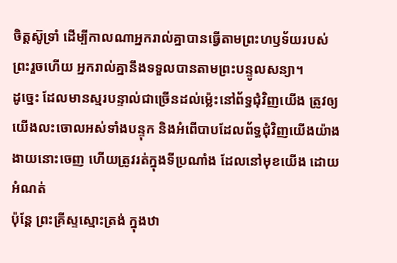ចិត្តស៊ូទ្រាំ ដើម្បីកាលណាអ្នករាល់គ្នាបានធ្វើតាមព្រះហឫទ័យរបស់ព្រះរួចហើយ អ្នករាល់គ្នានឹងទទួលបានតាមព្រះបន្ទូលសន្យា។
ដូច្នេះ ដែលមានស្មរបន្ទាល់ជាច្រើនដល់ម៉្លេះនៅព័ទ្ធជុំវិញយើង ត្រូវឲ្យយើងលះចោលអស់ទាំងបន្ទុក និងអំពើបាបដែលព័ទ្ធជុំវិញយើងយ៉ាងងាយនោះចេញ ហើយត្រូវរត់ក្នុងទីប្រណាំង ដែលនៅមុខយើង ដោយអំណត់
ប៉ុន្តែ ព្រះគ្រីស្ទស្មោះត្រង់ ក្នុងឋា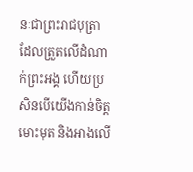នៈជាព្រះរាជបុត្រា ដែលត្រួតលើដំណាក់ព្រះអង្គ ហើយប្រសិនបើយើងកាន់ចិត្តមោះមុត និងអាងលើ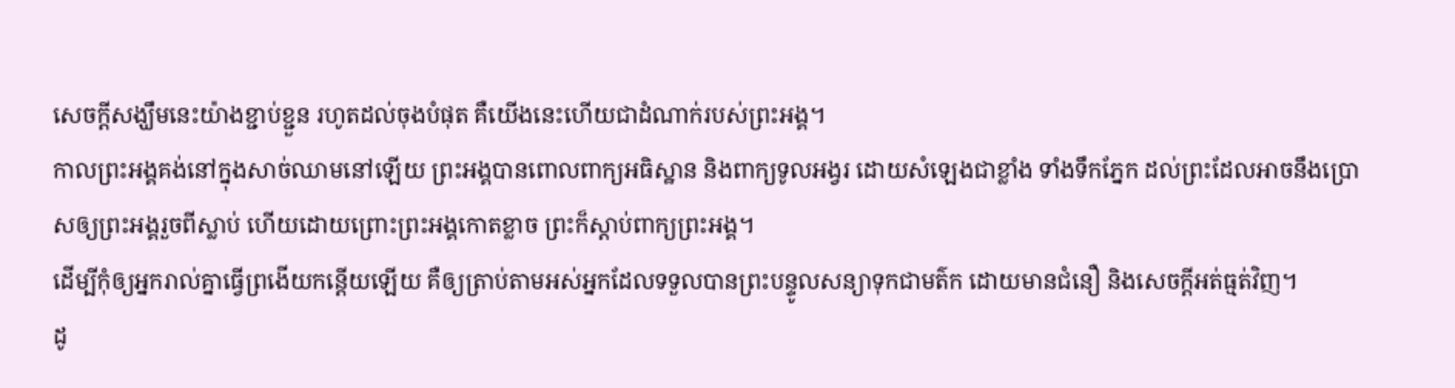សេចក្តីសង្ឃឹមនេះយ៉ាងខ្ជាប់ខ្ជួន រហូតដល់ចុងបំផុត គឺយើងនេះហើយជាដំណាក់របស់ព្រះអង្គ។
កាលព្រះអង្គគង់នៅក្នុងសាច់ឈាមនៅឡើយ ព្រះអង្គបានពោលពាក្យអធិស្ឋាន និងពាក្យទូលអង្វរ ដោយសំឡេងជាខ្លាំង ទាំងទឹកភ្នែក ដល់ព្រះដែលអាចនឹងប្រោសឲ្យព្រះអង្គរួចពីស្លាប់ ហើយដោយព្រោះព្រះអង្គកោតខ្លាច ព្រះក៏ស្ដាប់ពាក្យព្រះអង្គ។
ដើម្បីកុំឲ្យអ្នករាល់គ្នាធ្វើព្រងើយកន្ដើយឡើយ គឺឲ្យត្រាប់តាមអស់អ្នកដែលទទួលបានព្រះបន្ទូលសន្យាទុកជាមត៌ក ដោយមានជំនឿ និងសេចក្ដីអត់ធ្មត់វិញ។
ដូ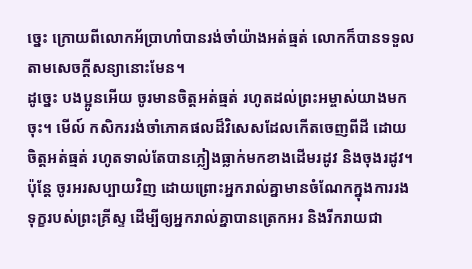ច្នេះ ក្រោយពីលោកអ័ប្រាហាំបានរង់ចាំយ៉ាងអត់ធ្មត់ លោកក៏បានទទួលតាមសេចក្ដីសន្យានោះមែន។
ដូច្នេះ បងប្អូនអើយ ចូរមានចិត្តអត់ធ្មត់ រហូតដល់ព្រះអម្ចាស់យាងមកចុះ។ មើល៍ កសិកររង់ចាំភោគផលដ៏វិសេសដែលកើតចេញពីដី ដោយចិត្តអត់ធ្មត់ រហូតទាល់តែបានភ្លៀងធ្លាក់មកខាងដើមរដូវ និងចុងរដូវ។
ប៉ុន្តែ ចូរអរសប្បាយវិញ ដោយព្រោះអ្នករាល់គ្នាមានចំណែកក្នុងការរងទុក្ខរបស់ព្រះគ្រីស្ទ ដើម្បីឲ្យអ្នករាល់គ្នាបានត្រេកអរ និងរីករាយជា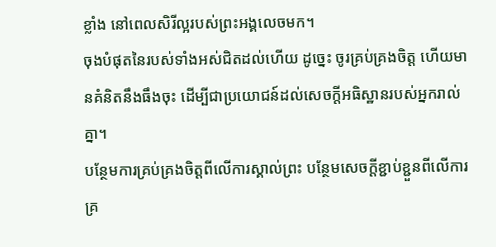ខ្លាំង នៅពេលសិរីល្អរបស់ព្រះអង្គលេចមក។
ចុងបំផុតនៃរបស់ទាំងអស់ជិតដល់ហើយ ដូច្នេះ ចូរគ្រប់គ្រងចិត្ត ហើយមានគំនិតនឹងធឹងចុះ ដើម្បីជាប្រយោជន៍ដល់សេចក្តីអធិស្ឋានរបស់អ្នករាល់គ្នា។
បន្ថែមការគ្រប់គ្រងចិត្តពីលើការស្គាល់ព្រះ បន្ថែមសេចក្ដីខ្ជាប់ខ្ជួនពីលើការគ្រ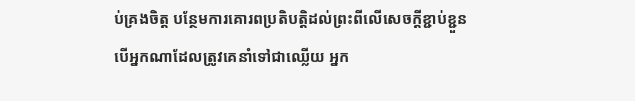ប់គ្រងចិត្ត បន្ថែមការគោរពប្រតិបត្តិដល់ព្រះពីលើសេចក្ដីខ្ជាប់ខ្ជួន
បើអ្នកណាដែលត្រូវគេនាំទៅជាឈ្លើយ អ្នក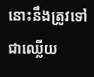នោះនឹងត្រូវទៅជាឈ្លើយ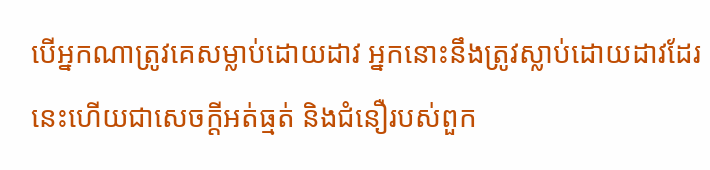បើអ្នកណាត្រូវគេសម្លាប់ដោយដាវ អ្នកនោះនឹងត្រូវស្លាប់ដោយដាវដែរ នេះហើយជាសេចក្ដីអត់ធ្មត់ និងជំនឿរបស់ពួក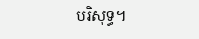បរិសុទ្ធ។